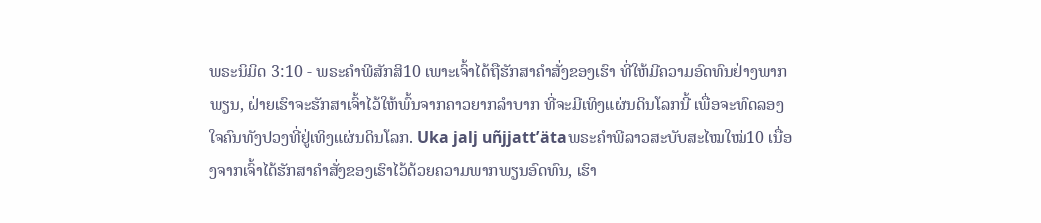ພຣະນິມິດ 3:10 - ພຣະຄຳພີສັກສິ10 ເພາະເຈົ້າໄດ້ຖືຮັກສາຄຳສັ່ງຂອງເຮົາ ທີ່ໃຫ້ມີຄວາມອົດທົນຢ່າງພາກພຽນ, ຝ່າຍເຮົາຈະຮັກສາເຈົ້າໄວ້ໃຫ້ພົ້ນຈາກຄາວຍາກລຳບາກ ທີ່ຈະມີເທິງແຜ່ນດິນໂລກນີ້ ເພື່ອຈະທົດລອງໃຈຄົນທັງປວງທີ່ຢູ່ເທິງແຜ່ນດິນໂລກ. Uka jalj uñjjattʼätaພຣະຄຳພີລາວສະບັບສະໄໝໃໝ່10 ເນື່ອງຈາກເຈົ້າໄດ້ຮັກສາຄຳສັ່ງຂອງເຮົາໄວ້ດ້ວຍຄວາມພາກພຽນອົດທົນ, ເຮົາ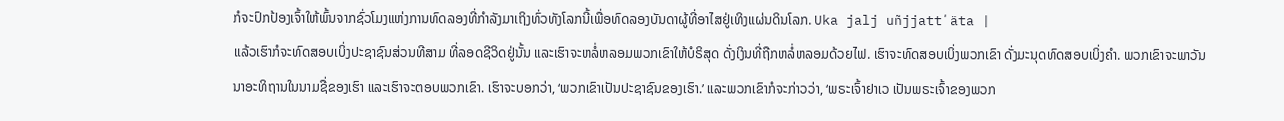ກໍຈະປົກປ້ອງເຈົ້າໃຫ້ພົ້ນຈາກຊົ່ວໂມງແຫ່ງການທົດລອງທີ່ກຳລັງມາເຖິງທົ່ວທັງໂລກນີ້ເພື່ອທົດລອງບັນດາຜູ້ທີ່ອາໄສຢູ່ເທິງແຜ່ນດິນໂລກ. Uka jalj uñjjattʼäta |
ແລ້ວເຮົາກໍຈະທົດສອບເບິ່ງປະຊາຊົນສ່ວນທີສາມ ທີ່ລອດຊີວິດຢູ່ນັ້ນ ແລະເຮົາຈະຫລໍ່ຫລອມພວກເຂົາໃຫ້ບໍຣິສຸດ ດັ່ງເງິນທີ່ຖືກຫລໍ່ຫລອມດ້ວຍໄຟ. ເຮົາຈະທົດສອບເບິ່ງພວກເຂົາ ດັ່ງມະນຸດທົດສອບເບິ່ງຄຳ. ພວກເຂົາຈະພາວັນນາອະທິຖານໃນນາມຊື່ຂອງເຮົາ ແລະເຮົາຈະຕອບພວກເຂົາ. ເຮົາຈະບອກວ່າ, ‘ພວກເຂົາເປັນປະຊາຊົນຂອງເຮົາ.’ ແລະພວກເຂົາກໍຈະກ່າວວ່າ, ‘ພຣະເຈົ້າຢາເວ ເປັນພຣະເຈົ້າຂອງພວກ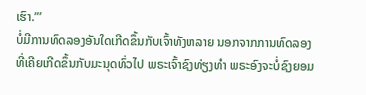ເຮົາ.”’
ບໍ່ມີການທົດລອງອັນໃດເກີດຂຶ້ນກັບເຈົ້າທັງຫລາຍ ນອກຈາກການທົດລອງທີ່ເຄີຍເກີດຂຶ້ນກັບມະນຸດທົ່ວໄປ ພຣະເຈົ້າຊົງທ່ຽງທຳ ພຣະອົງຈະບໍ່ຊົງຍອມ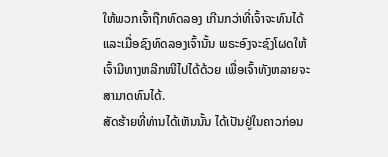ໃຫ້ພວກເຈົ້າຖືກທົດລອງ ເກີນກວ່າທີ່ເຈົ້າຈະທົນໄດ້ ແລະເມື່ອຊົງທົດລອງເຈົ້ານັ້ນ ພຣະອົງຈະຊົງໂຜດໃຫ້ເຈົ້າມີທາງຫລີກໜີໄປໄດ້ດ້ວຍ ເພື່ອເຈົ້າທັງຫລາຍຈະສາມາດທົນໄດ້.
ສັດຮ້າຍທີ່ທ່ານໄດ້ເຫັນນັ້ນ ໄດ້ເປັນຢູ່ໃນຄາວກ່ອນ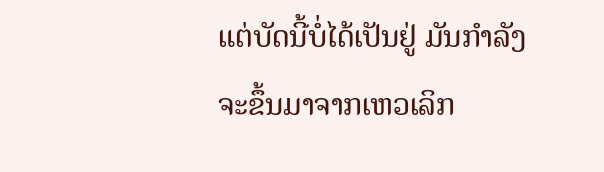ແຕ່ບັດນີ້ບໍ່ໄດ້ເປັນຢູ່ ມັນກຳລັງຈະຂຶ້ນມາຈາກເຫວເລິກ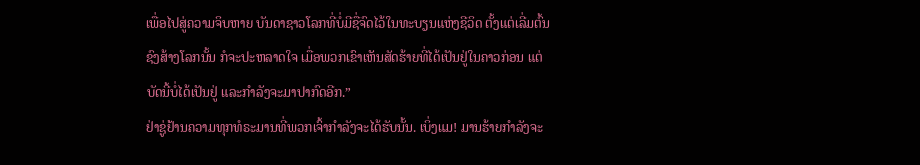ເພື່ອໄປສູ່ຄວາມຈິບຫາຍ ບັນດາຊາວໂລກທີ່ບໍ່ມີຊື່ຈົດໄວ້ໃນທະບຽນແຫ່ງຊີວິດ ຕັ້ງແຕ່ເລີ່ມຕົ້ນຊົງສ້າງໂລກນັ້ນ ກໍຈະປະຫລາດໃຈ ເມື່ອພວກເຂົາເຫັນສັດຮ້າຍທີ່ໄດ້ເປັນຢູ່ໃນຄາວກ່ອນ ແຕ່ບັດນີ້ບໍ່ໄດ້ເປັນຢູ່ ແລະກຳລັງຈະມາປາກົດອີກ.”
ຢ່າຊູ່ຢ້ານຄວາມທຸກທໍຣະມານທີ່ພວກເຈົ້າກຳລັງຈະໄດ້ຮັບນັ້ນ. ເບິ່ງແມ! ມານຮ້າຍກຳລັງຈະ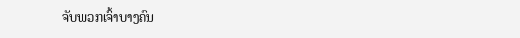ຈັບພວກເຈົ້າບາງຄົນ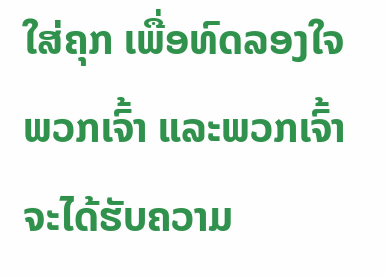ໃສ່ຄຸກ ເພື່ອທົດລອງໃຈພວກເຈົ້າ ແລະພວກເຈົ້າຈະໄດ້ຮັບຄວາມ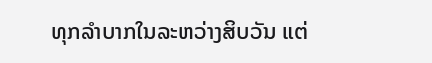ທຸກລຳບາກໃນລະຫວ່າງສິບວັນ ແຕ່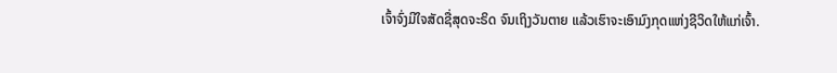ເຈົ້າຈົ່ງມີໃຈສັດຊື່ສຸດຈະຣິດ ຈົນເຖິງວັນຕາຍ ແລ້ວເຮົາຈະເອົາມົງກຸດແຫ່ງຊີວິດໃຫ້ແກ່ເຈົ້າ.